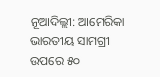ନୂଆଦିଲ୍ଲୀ: ଆମେରିକା ଭାରତୀୟ ସାମଗ୍ରୀ ଉପରେ ୫୦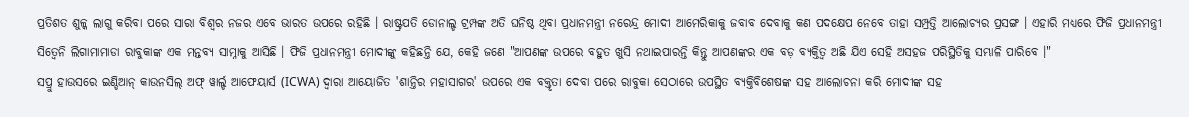ପ୍ରତିଶତ ଶୁଳ୍କ ଲାଗୁ କରିବା ପରେ ସାରା ବିଶ୍ୱର ନଜର ଏବେ ଭାରତ ଉପରେ ରହିଛି । ରାଷ୍ଟ୍ରପତି ଡୋନାଲ୍ଡ ଟ୍ରମ୍ପଙ୍କ ଅତି ଘନିଷ୍ଠ ଥିବା ପ୍ରଧାନମନ୍ତ୍ରୀ ନରେନ୍ଦ୍ର ମୋଦୀ ଆମେରିକାକୁ ଜବାବ ଦେବାକୁ କଣ ପଦକ୍ଷେପ ନେବେ ତାହା ସମ୍ପ୍ରତ୍ତି ଆଲୋଚ୍ୟର ପ୍ରସଙ୍ଗ । ଏହାରି ମଧ୍ୟରେ ଫିଜି ପ୍ରଧାନମନ୍ତ୍ରୀ ସିତ୍ୱେନି ଲିଗାମାମାଡା ରାବୁକାଙ୍କ ଏକ ମନ୍ତବ୍ୟ ସାମ୍ନାକୁ ଆସିଛି । ଫିଜି ପ୍ରଧାନମନ୍ତ୍ରୀ ମୋଦୀଙ୍କୁ କହିଛନ୍ତି ଯେ, କେହି ଜଣେ "ଆପଣଙ୍କ ଉପରେ ବହୁତ ଖୁସି ନଥାଇପାରନ୍ତି କିନ୍ତୁ ଆପଣଙ୍କର ଏକ ବଡ଼ ବ୍ୟକ୍ତିତ୍ୱ ଅଛି ଯିଏ ସେହି ଅସହଜ ପରିସ୍ଥିତିକୁ ସମ୍ଭାଳି ପାରିବେ ।"
ସପ୍ରୁ ହାଉସରେ ଇଣ୍ଡିଆନ୍ କାଉନସିଲ୍ ଅଫ୍ ୱାର୍ଲ୍ଡ ଆଫେୟାର୍ସ (ICWA) ଦ୍ୱାରା ଆୟୋଜିତ 'ଶାନ୍ତିର ମହାସାଗର' ଉପରେ ଏକ ବକ୍ତୃତା ଦେବା ପରେ ରାବୁକା ସେଠାରେ ଉପସ୍ଥିତ ବ୍ୟକ୍ତିବିଶେଷଙ୍କ ସହ ଆଲୋଚନା କରି ମୋଦୀଙ୍କ ସହ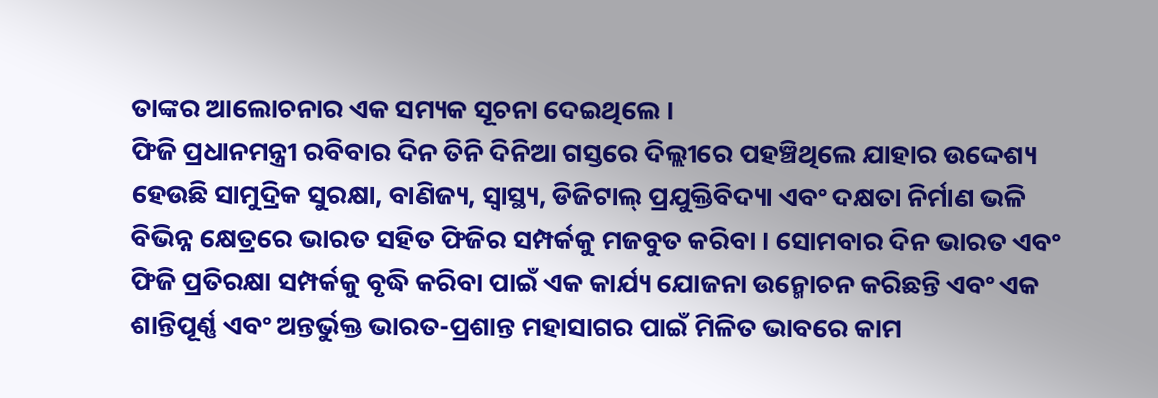ତାଙ୍କର ଆଲୋଚନାର ଏକ ସମ୍ୟକ ସୂଚନା ଦେଇଥିଲେ ।
ଫିଜି ପ୍ରଧାନମନ୍ତ୍ରୀ ରବିବାର ଦିନ ତିନି ଦିନିଆ ଗସ୍ତରେ ଦିଲ୍ଲୀରେ ପହଞ୍ଚିଥିଲେ ଯାହାର ଉଦ୍ଦେଶ୍ୟ ହେଉଛି ସାମୁଦ୍ରିକ ସୁରକ୍ଷା, ବାଣିଜ୍ୟ, ସ୍ୱାସ୍ଥ୍ୟ, ଡିଜିଟାଲ୍ ପ୍ରଯୁକ୍ତିବିଦ୍ୟା ଏବଂ ଦକ୍ଷତା ନିର୍ମାଣ ଭଳି ବିଭିନ୍ନ କ୍ଷେତ୍ରରେ ଭାରତ ସହିତ ଫିଜିର ସମ୍ପର୍କକୁ ମଜବୁତ କରିବା । ସୋମବାର ଦିନ ଭାରତ ଏବଂ ଫିଜି ପ୍ରତିରକ୍ଷା ସମ୍ପର୍କକୁ ବୃଦ୍ଧି କରିବା ପାଇଁ ଏକ କାର୍ଯ୍ୟ ଯୋଜନା ଉନ୍ମୋଚନ କରିଛନ୍ତି ଏବଂ ଏକ ଶାନ୍ତିପୂର୍ଣ୍ଣ ଏବଂ ଅନ୍ତର୍ଭୁକ୍ତ ଭାରତ-ପ୍ରଶାନ୍ତ ମହାସାଗର ପାଇଁ ମିଳିତ ଭାବରେ କାମ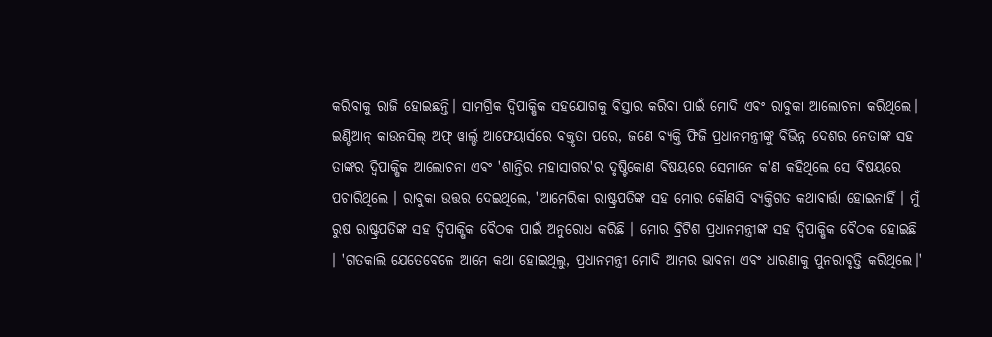କରିବାକୁ ରାଜି ହୋଇଛନ୍ତି। ସାମଗ୍ରିକ ଦ୍ୱିପାକ୍ଷିକ ସହଯୋଗକୁ ବିସ୍ତାର କରିବା ପାଇଁ ମୋଦି ଏବଂ ରାବୁକା ଆଲୋଚନା କରିଥିଲେ।
ଇଣ୍ଡିଆନ୍ କାଉନସିଲ୍ ଅଫ୍ ୱାର୍ଲ୍ଡ ଆଫେୟାର୍ସରେ ବକ୍ତୃତା ପରେ, ଜଣେ ବ୍ୟକ୍ତି ଫିଜି ପ୍ରଧାନମନ୍ତ୍ରୀଙ୍କୁ ବିଭିନ୍ନ ଦେଶର ନେତାଙ୍କ ସହ ତାଙ୍କର ଦ୍ୱିପାକ୍ଷିକ ଆଲୋଚନା ଏବଂ 'ଶାନ୍ତିର ମହାସାଗର'ର ଦୃଷ୍ଟିକୋଣ ବିଷୟରେ ସେମାନେ କ'ଣ କହିଥିଲେ ସେ ବିଷୟରେ ପଚାରିଥିଲେ । ରାବୁକା ଉତ୍ତର ଦେଇଥିଲେ, 'ଆମେରିକା ରାଷ୍ଟ୍ରପତିଙ୍କ ସହ ମୋର କୌଣସି ବ୍ୟକ୍ତିଗତ କଥାବାର୍ତ୍ତା ହୋଇନାହିଁ । ମୁଁ ରୁଷ ରାଷ୍ଟ୍ରପତିଙ୍କ ସହ ଦ୍ୱିପାକ୍ଷିକ ବୈଠକ ପାଇଁ ଅନୁରୋଧ କରିଛି । ମୋର ବ୍ରିଟିଶ ପ୍ରଧାନମନ୍ତ୍ରୀଙ୍କ ସହ ଦ୍ୱିପାକ୍ଷିକ ବୈଠକ ହୋଇଛି । 'ଗତକାଲି ଯେତେବେଳେ ଆମେ କଥା ହୋଇଥିଲୁ, ପ୍ରଧାନମନ୍ତ୍ରୀ ମୋଦି ଆମର ଭାବନା ଏବଂ ଧାରଣାକୁ ପୁନରାବୃତ୍ତି କରିଥିଲେ।'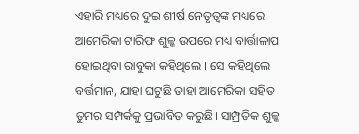ଏହାରି ମଧ୍ୟରେ ଦୁଇ ଶୀର୍ଷ ନେତୃତ୍ୱଙ୍କ ମଧ୍ୟରେ ଆମେରିକା ଟାରିଫ ଶୁଳ୍କ ଉପରେ ମଧ୍ୟ ବାର୍ତ୍ତାଳାପ ହୋଇଥିବା ରାବୁକା କହିଥିଲେ । ସେ କହିଥିଲେ ବର୍ତ୍ତମାନ, ଯାହା ଘଟୁଛି ତାହା ଆମେରିକା ସହିତ ତୁମର ସମ୍ପର୍କକୁ ପ୍ରଭାବିତ କରୁଛି। ସାମ୍ପ୍ରତିକ ଶୁଳ୍କ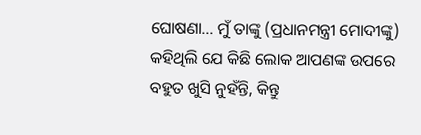ଘୋଷଣା... ମୁଁ ତାଙ୍କୁ (ପ୍ରଧାନମନ୍ତ୍ରୀ ମୋଦୀଙ୍କୁ) କହିଥିଲି ଯେ କିଛି ଲୋକ ଆପଣଙ୍କ ଉପରେ ବହୁତ ଖୁସି ନୁହଁନ୍ତି, କିନ୍ତୁ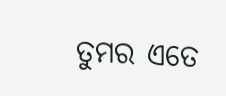ତୁମର ଏତେ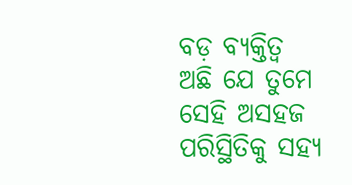ବଡ଼ ବ୍ୟକ୍ତିତ୍ୱ ଅଛି ଯେ ତୁମେ ସେହି ଅସହଜ ପରିସ୍ଥିତିକୁ ସହ୍ୟ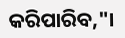କରିପାରିବ,"।